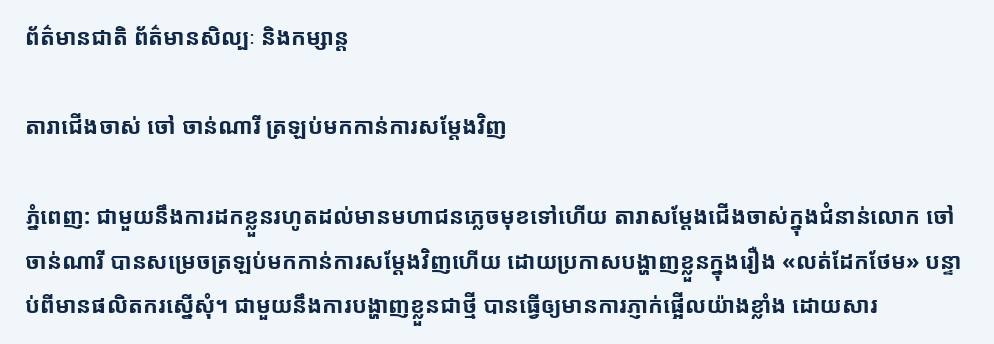ព័ត៌មានជាតិ ព័ត៌មានសិល្បៈ និងកម្សាន្ត

តារាជើងចាស់ ចៅ ចាន់ណារី ត្រឡប់មកកាន់ការសម្ដែងវិញ

ភ្នំពេញ: ជាមួយនឹងការដកខ្លួនរហូតដល់មានមហាជនភ្លេចមុខទៅហើយ តារាសម្ដែងជើងចាស់ក្នុងជំនាន់លោក ចៅ ចាន់ណារី បានសម្រេចត្រឡប់មកកាន់ការសម្ដែងវិញហើយ ដោយប្រកាសបង្ហាញខ្លួនក្នុងរឿង «លត់ដែកថែម» បន្ទាប់ពីមានផលិតករស្នើសុំ។ ជាមួយនឹងការបង្ហាញខ្លួនជាថ្មី បានធ្វើឲ្យមានការភ្ញាក់ផ្អើលយ៉ាងខ្លាំង ដោយសារ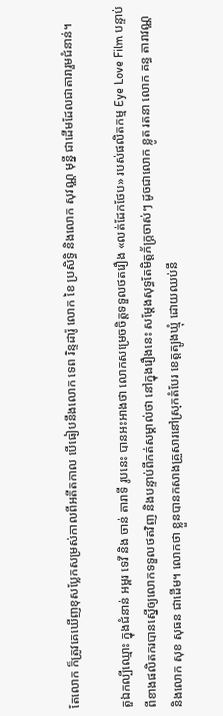តែលោក ក៏ត្រូវគេឃើញខុសប្លែកសម្រស់កាលពីអតីតកាល បើធៀបនឹងលោក ទេព រិន្ទដារ៉ូ លោក ខៃ ប្រសិទ្ធិ និងលោក សុវណ្ណ មុន្នី ជាដើមដែលជាតារារួមជំនាន់។

តួឯកល្បីឈ្មោះ ក្នុងជំនាន់ អម្ពរ ទេវី និង ចាន់ តារាទី រូបនេះ បានអះអាងថា លោកសម្រេចចិត្តទទួលថតរឿង «លត់ដែកថែប» របស់ផលិតកម្ម Eye Love Film បន្ទាប់ពីខាងផលិតករបានស្នើឲ្យលោកទទួលថតវិញ និងបន្ទាប់ពីកត់សម្គាល់ថា នៅក្នុងរឿងនេះ សម្ដែងសុទ្ធតែមិត្តភ័ក្ត្រចាស់ៗ ដូចជាលោក ខ្លូត រតនា លោក គន្ធ តារាវណ្ណ និងលោក សុខ សុធន ជាដើម។ លោកថា ខ្លួនបានកសាងគ្រួសារនៅស្រុកតំបែរ ខេត្តត្បូងឃ្មុំ ដោយឈប់នឹ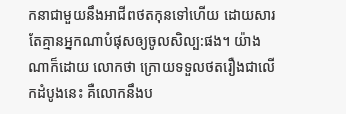កនាជាមួយនឹងអាជីពថតកុនទៅហើយ ដោយសារតែគ្មានអ្នកណាបំផុសឲ្យចូលសិល្ប:ផង។ យ៉ាងណាក៏ដោយ លោកថា ក្រោយទទួលថតរឿងជាលើកដំបូងនេះ គឺលោកនឹងប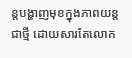ន្តបង្ហាញមុខក្នុងភាពយន្តជាថ្មី ដោយសារតែលោក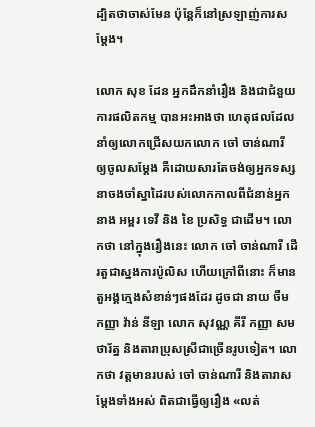ដ្បិតថាចាស់មែន ប៉ុន្តែក៏នៅស្រឡាញ់ការសម្ដែង។

លោក សុខ ដែន អ្នកដឹកនាំរឿង និងជាជំនួយការផលិតកម្ម បានអះអាងថា ហេតុផលដែលនាំឲ្យលោកជ្រើសយកលោក ចៅ ចាន់ណារី ឲ្យចូលសម្ដែង គឺដោយសារតែចង់ឲ្យអ្នកទស្សនាចងចាំស្នាដៃរបស់លោកកាលពីជំនាន់អ្នកនាង អម្ពរ ទេវី និង ខៃ ប្រសិទ្ធ ជាដើម។ លោកថា នៅក្នុងរឿងនេះ លោក ចៅ ចាន់ណារី ដើរតួជាស្នងការប៉ូលិស ហើយក្រៅពីនោះ ក៏មានតួអង្គក្មេងសំខាន់ៗផងដែរ ដូចជា នាយ ចឺម កញ្ញា វ៉ាន់ នីឡា លោក សុវណ្ណ គីរី កញ្ញា សម ថារ័ត្ន និងតារាប្រុសស្រីជាច្រើនរូបទៀត។ លោកថា វត្តមានរបស់ ចៅ ចាន់ណារី និងតារាសម្ដែងទាំងអស់ ពិតជាធ្វើឲ្យរឿង «លត់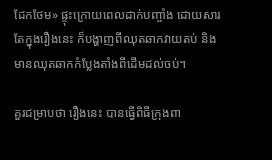ដែកថែម» ផ្ទុះក្រោយពេលដាក់បញ្ចាំង ដោយសារតែក្នុងរឿងនេះ ក៏បង្ហាញពីឈុតឆាកវាយតប់ និងមានឈុតឆាកកំប្លែងតាំងពីដើមដល់ចប់។

គួរជម្រាបថា រឿងនេះ បានធ្វើពិធីក្រុងពា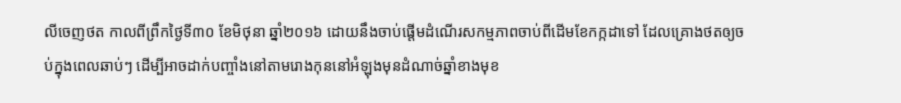លីចេញថត កាលពីព្រឹកថ្ងៃទី៣០ ខែមិថុនា ឆ្នាំ២០១៦ ដោយនឹងចាប់ផ្ដើមដំណើរសកម្មភាពចាប់ពីដើមខែកក្កដាទៅ ដែលគ្រោងថតឲ្យចប់ក្នុងពេលឆាប់ៗ ដើម្បីអាចដាក់បញ្ចាំងនៅតាមរោងកុននៅអំឡុងមុនដំណាច់ឆ្នាំខាងមុខ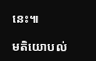នេះ៕

មតិយោបល់